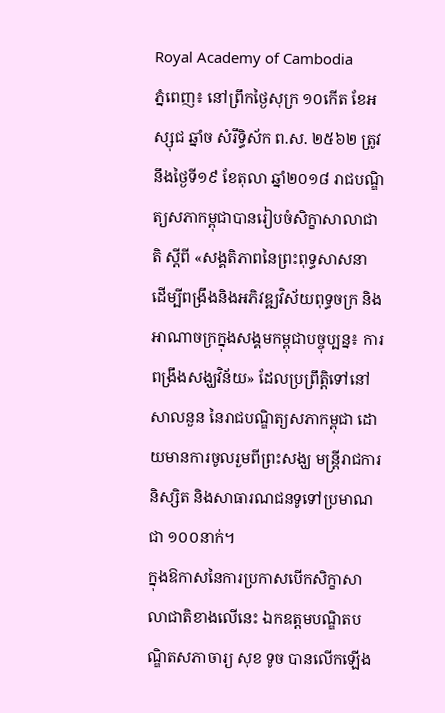Royal Academy of Cambodia
ភ្នំពេញ៖ នៅព្រឹកថ្ងៃសុក្រ ១០កើត ខែអស្សុជ ឆ្នាំច សំរឹទ្ធិស័ក ព.ស. ២៥៦២ ត្រូវនឹងថ្ងៃទី១៩ ខែតុលា ឆ្នាំ២០១៨ រាជបណ្ឌិត្យសភាកម្ពុជាបានរៀបចំសិក្ខាសាលាជាតិ ស្ដីពី «សង្គតិភាពនៃព្រះពុទ្ធសាសនា ដើម្បីពង្រឹងនិងអភិវឌ្ឍវិស័យពុទ្ធចក្រ និងអាណាចក្រក្នុងសង្គមកម្ពុជាបច្ចុប្បន្ន៖ ការពង្រឹងសង្ឃវិន័យ» ដែលប្រព្រឹត្តិទៅនៅសាលនួន នៃរាជបណ្ឌិត្យសភាកម្ពុជា ដោយមានការចូលរួមពីព្រះសង្ឃ មន្ត្រីរាជការ និស្សិត និងសាធារណជនទូទៅប្រមាណជា ១០០នាក់។
ក្នុងឱកាសនៃការប្រកាសបើកសិក្ខាសាលាជាតិខាងលើនេះ ឯកឧត្ដមបណ្ឌិតបណ្ឌិតសភាចារ្យ សុខ ទូច បានលើកឡើង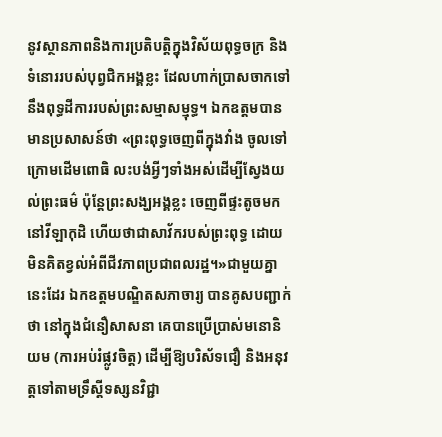នូវស្ថានភាពនិងការប្រតិបត្តិក្នុងវិស័យពុទ្ធចក្រ និងទំនោររបស់បុព្វជិកអង្គខ្លះ ដែលហាក់ប្រាសចាកទៅនឹងពុទ្ធដីការរបស់ព្រះសម្មាសម្មុទ្ធ។ ឯកឧត្ដមបានមានប្រសាសន៍ថា «ព្រះពុទ្ធចេញពីក្នុងវាំង ចូលទៅក្រោមដើមពោធិ លះបង់អ្វីៗទាំងអស់ដើម្បីស្វែងយល់ព្រះធម៌ ប៉ុន្តែព្រះសង្ឃអង្គខ្លះ ចេញពីផ្ទះតូចមកនៅវីឡាកុដិ ហើយថាជាសាវ័ករបស់ព្រះពុទ្ធ ដោយមិនគិតខ្វល់អំពីជីវភាពប្រជាពលរដ្ឋ។»ជាមួយគ្នានេះដែរ ឯកឧត្ដមបណ្ឌិតសភាចារ្យ បានគូសបញ្ជាក់ថា នៅក្នុងជំនឿសាសនា គេបានប្រើប្រាស់មនោនិយម (ការអប់រំផ្លូវចិត្ត) ដើម្បីឱ្យបរិស័ទជឿ និងអនុវត្តទៅតាមទ្រឹស្ដីទស្សនវិជ្ជា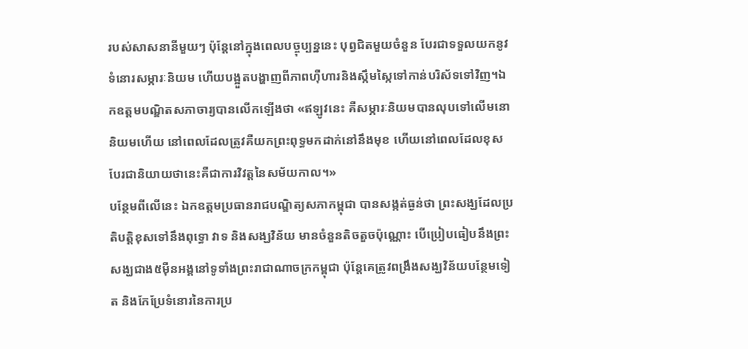របស់សាសនានីមួយៗ ប៉ុន្តែនៅក្នុងពេលបច្ចុប្បន្ននេះ បុព្វជិតមួយចំនួន បែរជាទទួលយកនូវទំនោរសម្ភារៈនិយម ហើយបង្អួតបង្ហាញពីភាពហ៊ឺហារនិងស្កឹមស្កៃទៅកាន់បរិស័ទទៅវិញ។ឯកឧត្ដមបណ្ឌិតសភាចារ្យបានលើកឡើងថា «ឥឡូវនេះ គឺសម្ភារៈនិយមបានលុបទៅលើមនោនិយមហើយ នៅពេលដែលត្រូវគឺយកព្រះពុទ្ធមកដាក់នៅនឹងមុខ ហើយនៅពេលដែលខុសបែរជានិយាយថានេះគឺជាការវិវត្តនៃសម័យកាល។»
បន្ថែមពីលើនេះ ឯកឧត្ដមប្រធានរាជបណ្ឌិត្យសភាកម្ពុជា បានសង្កត់ធ្ងន់ថា ព្រះសង្ឃដែលប្រតិបត្តិខុសទៅនឹងពុទ្ធោ វាទ និងសង្ឃវិន័យ មានចំនួនតិចតួចប៉ុណ្ណោះ បើប្រៀបធៀបនឹងព្រះសង្ឃជាង៥ម៉ឺនអង្គនៅទូទាំងព្រះរាជាណាចក្រកម្ពុជា ប៉ុន្តែគេត្រូវពង្រឹងសង្ឃវិន័យបន្ថែមទៀត និងកែប្រែទំនោរនៃការប្រ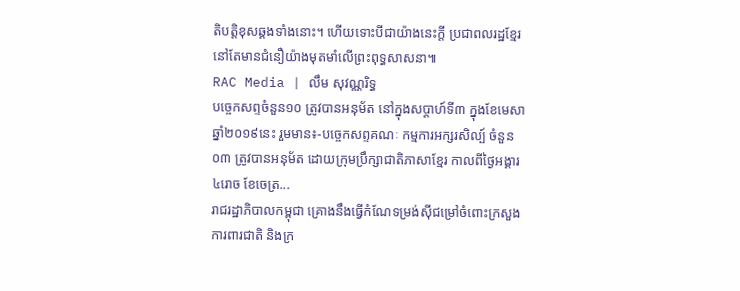តិបត្តិខុសឆ្គងទាំងនោះ។ ហើយទោះបីជាយ៉ាងនេះក្ដី ប្រជាពលរដ្ឋខ្មែរនៅតែមានជំនឿយ៉ាងមុតមាំលើព្រះពុទ្ធសាសនា៕
RAC Media | លឹម សុវណ្ណរិទ្ធ
បច្ចេកសព្ទចំនួន១០ ត្រូវបានអនុម័ត នៅក្នុងសប្តាហ៍ទី៣ ក្នុងខែមេសា ឆ្នាំ២០១៩នេះ រួមមាន៖-បច្ចេកសព្ទគណៈ កម្មការអក្សរសិល្ប៍ ចំនួន០៣ ត្រូវបានអនុម័ត ដោយក្រុមប្រឹក្សាជាតិភាសាខ្មែរ កាលពីថ្ងៃអង្គារ ៤រោច ខែចេត្រ...
រាជរដ្ឋាភិបាលកម្ពុជា គ្រោងនឹងធ្វើកំណែទម្រង់ស៊ីជម្រៅចំពោះក្រសួងការពារជាតិ និងក្រ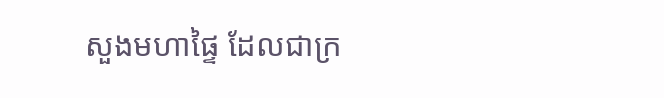សួងមហាផ្ទៃ ដែលជាក្រ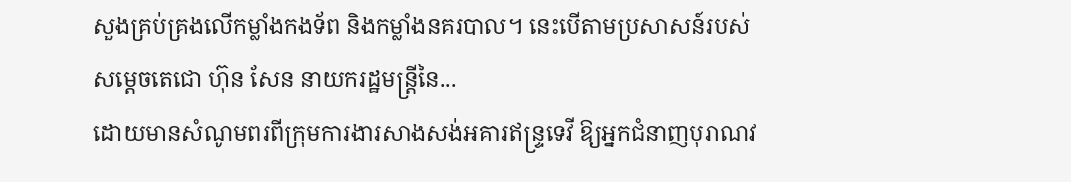សួងគ្រប់គ្រងលើកម្លាំងកងទ័ព និងកម្លាំងនគរបាល។ នេះបើតាមប្រសាសន៍របស់សម្តេចតេជោ ហ៊ុន សែន នាយករដ្ឋមន្រ្តីនៃ...
ដោយមានសំណូមពរពីក្រុមការងារសាងសង់អគារឥន្រ្ទទេវី ឱ្យអ្នកជំនាញបុរាណវ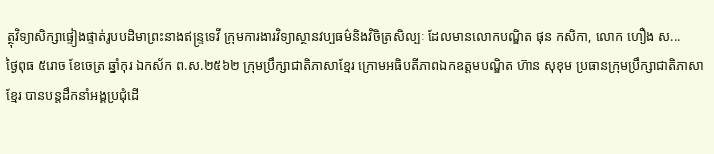ត្ថុវិទ្យាសិក្សាផ្ទៀងផ្ទាត់រូបបដិមាព្រះនាងឥន្រ្ទទេវី ក្រុមការងារវិទ្យាស្ថានវប្បធម៌និងវិចិត្រសិល្បៈ ដែលមានលោកបណ្ឌិត ផុន កសិកា, លោក ហឿង ស...
ថ្ងៃពុធ ៥រោច ខែចេត្រ ឆ្នាំកុរ ឯកស័ក ព.ស.២៥៦២ ក្រុមប្រឹក្សាជាតិភាសាខ្មែរ ក្រោមអធិបតីភាពឯកឧត្តមបណ្ឌិត ហ៊ាន សុខុម ប្រធានក្រុមប្រឹក្សាជាតិភាសាខ្មែរ បានបន្តដឹកនាំអង្គប្រជុំដេី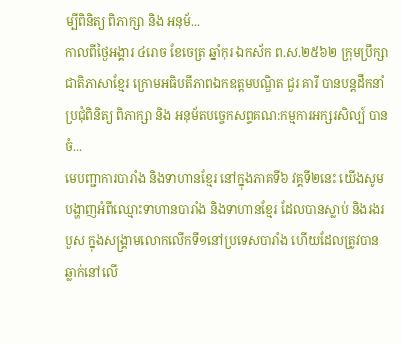ម្បីពិនិត្យ ពិភាក្សា និង អនុម័...
កាលពីថ្ងៃអង្គារ ៤រោច ខែចេត្រ ឆ្នាំកុរ ឯកស័ក ព.ស.២៥៦២ ក្រុមប្រឹក្សាជាតិភាសាខ្មែរ ក្រោមអធិបតីភាពឯកឧត្តមបណ្ឌិត ជួរ គារី បានបន្តដឹកនាំប្រជុំពិនិត្យ ពិភាក្សា និង អនុម័តបច្ចេកសព្ទគណ:កម្មការអក្សរសិល្ប៍ បានចំ...
មេបញ្ជាការបារាំង និងទាហានខ្មែរ នៅក្នុងភាគទី៦ វគ្គទី២នេះ យើងសូមបង្ហាញអំពីឈ្មោះទាហានបារាំង និងទាហានខ្មែរ ដែលបានស្លាប់ និងរងរបួស ក្នុងសង្គ្រាមលោកលើកទី១នៅប្រទេសបារាំង ហើយដែលត្រូវបានឆ្លាក់នៅលើ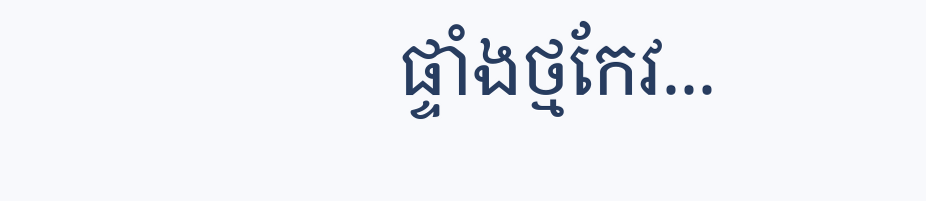ផ្ទាំងថ្មកែវ...